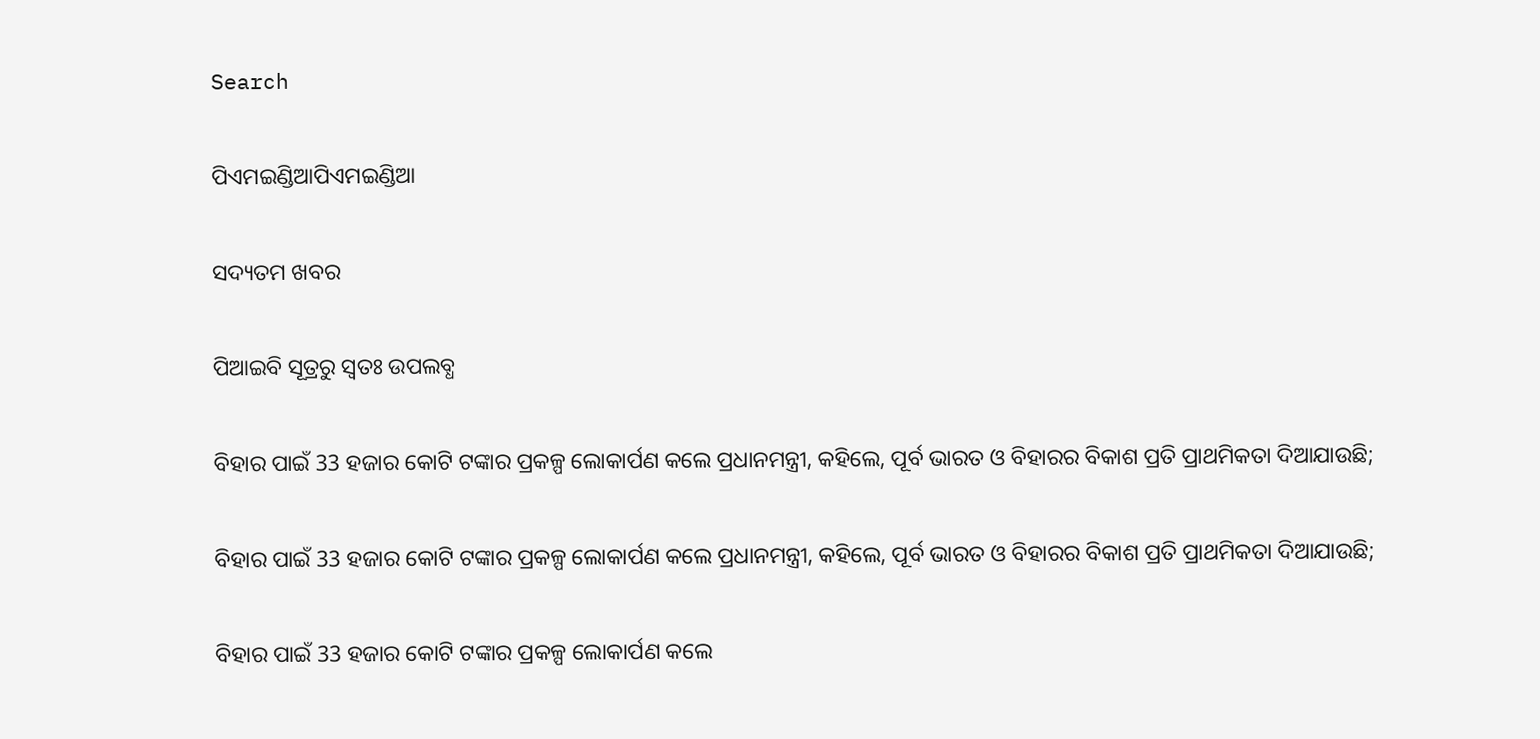Search

ପିଏମଇଣ୍ଡିଆପିଏମଇଣ୍ଡିଆ

ସଦ୍ୟତମ ଖବର

ପିଆଇବି ସୂତ୍ରରୁ ସ୍ବତଃ ଉପଲବ୍ଧ

ବିହାର ପାଇଁ 33 ହଜାର କୋଟି ଟଙ୍କାର ପ୍ରକଳ୍ପ ଲୋକାର୍ପଣ କଲେ ପ୍ରଧାନମନ୍ତ୍ରୀ, କହିଲେ, ପୂର୍ବ ଭାରତ ଓ ବିହାରର ବିକାଶ ପ୍ରତି ପ୍ରାଥମିକତା ଦିଆଯାଉଛି;

ବିହାର ପାଇଁ 33 ହଜାର କୋଟି ଟଙ୍କାର ପ୍ରକଳ୍ପ ଲୋକାର୍ପଣ କଲେ ପ୍ରଧାନମନ୍ତ୍ରୀ, କହିଲେ, ପୂର୍ବ ଭାରତ ଓ ବିହାରର ବିକାଶ ପ୍ରତି ପ୍ରାଥମିକତା ଦିଆଯାଉଛି;

ବିହାର ପାଇଁ 33 ହଜାର କୋଟି ଟଙ୍କାର ପ୍ରକଳ୍ପ ଲୋକାର୍ପଣ କଲେ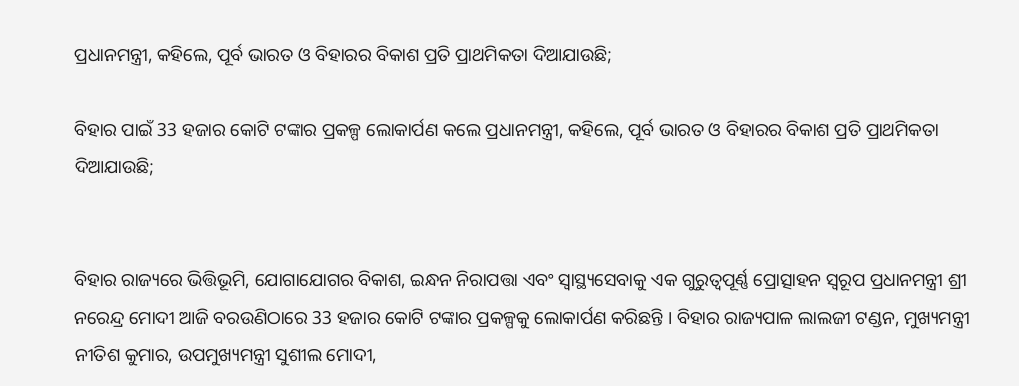ପ୍ରଧାନମନ୍ତ୍ରୀ, କହିଲେ, ପୂର୍ବ ଭାରତ ଓ ବିହାରର ବିକାଶ ପ୍ରତି ପ୍ରାଥମିକତା ଦିଆଯାଉଛି;

ବିହାର ପାଇଁ 33 ହଜାର କୋଟି ଟଙ୍କାର ପ୍ରକଳ୍ପ ଲୋକାର୍ପଣ କଲେ ପ୍ରଧାନମନ୍ତ୍ରୀ, କହିଲେ, ପୂର୍ବ ଭାରତ ଓ ବିହାରର ବିକାଶ ପ୍ରତି ପ୍ରାଥମିକତା ଦିଆଯାଉଛି;


ବିହାର ରାଜ୍ୟରେ ଭିତ୍ତିଭୂମି, ଯୋଗାଯୋଗର ବିକାଶ, ଇନ୍ଧନ ନିରାପତ୍ତା ଏବଂ ସ୍ୱାସ୍ଥ୍ୟସେବାକୁ ଏକ ଗୁରୁତ୍ୱପୂର୍ଣ୍ଣ ପ୍ରୋତ୍ସାହନ ସ୍ୱରୂପ ପ୍ରଧାନମନ୍ତ୍ରୀ ଶ୍ରୀ ନରେନ୍ଦ୍ର ମୋଦୀ ଆଜି ବରଉଣିଠାରେ 33 ହଜାର କୋଟି ଟଙ୍କାର ପ୍ରକଳ୍ପକୁ ଲୋକାର୍ପଣ କରିଛନ୍ତି । ବିହାର ରାଜ୍ୟପାଳ ଲାଲଜୀ ଟଣ୍ଡନ, ମୁଖ୍ୟମନ୍ତ୍ରୀ ନୀତିଶ କୁମାର, ଉପମୁଖ୍ୟମନ୍ତ୍ରୀ ସୁଶୀଲ ମୋଦୀ,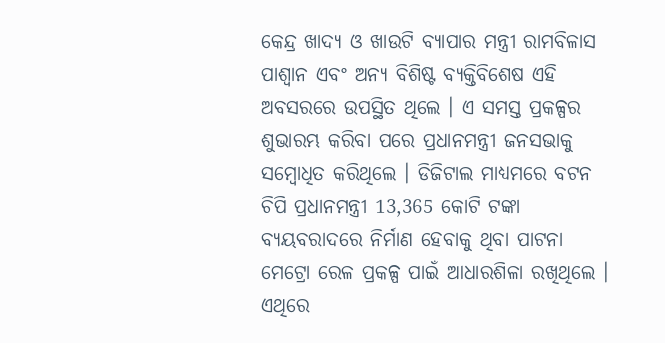କେନ୍ଦ୍ର ଖାଦ୍ୟ ଓ ଖାଉଟି ବ୍ୟାପାର ମନ୍ତ୍ରୀ ରାମବିଳାସ ପାଶ୍ୱାନ ଏବଂ ଅନ୍ୟ ବିଶିଷ୍ଟ ବ୍ୟକ୍ତିବିଶେଷ ଏହି ଅବସରରେ ଉପସ୍ଥିତ ଥିଲେ । ଏ ସମସ୍ତ ପ୍ରକଳ୍ପର ଶୁଭାରମ୍ଭ କରିବା ପରେ ପ୍ରଧାନମନ୍ତ୍ରୀ ଜନସଭାକୁ ସମ୍ବୋଧିତ କରିଥିଲେ । ଡିଜିଟାଲ ମାଧ୍ୟମରେ ବଟନ ଚିପି ପ୍ରଧାନମନ୍ତ୍ରୀ 13,365 କୋଟି ଟଙ୍କା ବ୍ୟୟବରାଦରେ ନିର୍ମାଣ ହେବାକୁ ଥିବା ପାଟନା ମେଟ୍ରୋ ରେଳ ପ୍ରକଳ୍ପ ପାଇଁ ଆଧାରଶିଳା ରଖିଥିଲେ । ଏଥିରେ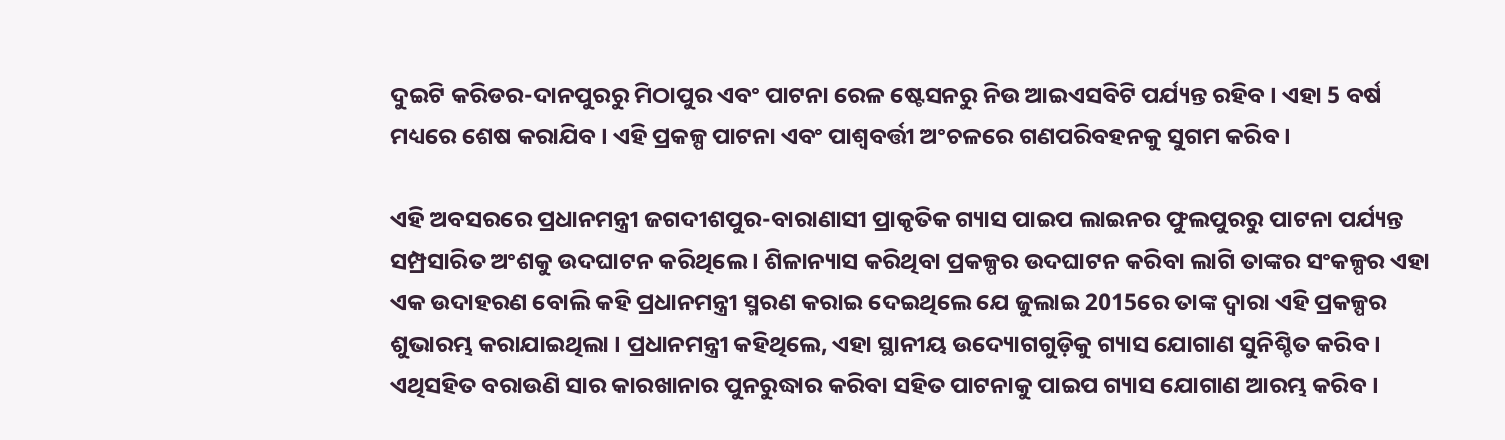ଦୁଇଟି କରିଡର-ଦାନପୁରରୁ ମିଠାପୁର ଏବଂ ପାଟନା ରେଳ ଷ୍ଟେସନରୁ ନିଉ ଆଇଏସବିଟି ପର୍ଯ୍ୟନ୍ତ ରହିବ । ଏହା 5 ବର୍ଷ ମଧ୍ୟରେ ଶେଷ କରାଯିବ । ଏହି ପ୍ରକଳ୍ପ ପାଟନା ଏବଂ ପାଶ୍ଵବର୍ତ୍ତୀ ଅଂଚଳରେ ଗଣପରିବହନକୁ ସୁଗମ କରିବ ।

ଏହି ଅବସରରେ ପ୍ରଧାନମନ୍ତ୍ରୀ ଜଗଦୀଶପୁର-ବାରାଣାସୀ ପ୍ରାକୃତିକ ଗ୍ୟାସ ପାଇପ ଲାଇନର ଫୁଲପୁରରୁ ପାଟନା ପର୍ଯ୍ୟନ୍ତ ସମ୍ପ୍ରସାରିତ ଅଂଶକୁ ଉଦଘାଟନ କରିଥିଲେ । ଶିଳାନ୍ୟାସ କରିଥିବା ପ୍ରକଳ୍ପର ଉଦଘାଟନ କରିବା ଲାଗି ତାଙ୍କର ସଂକଳ୍ପର ଏହା ଏକ ଉଦାହରଣ ବୋଲି କହି ପ୍ରଧାନମନ୍ତ୍ରୀ ସ୍ମରଣ କରାଇ ଦେଇଥିଲେ ଯେ ଜୁଲାଇ 2015ରେ ତାଙ୍କ ଦ୍ୱାରା ଏହି ପ୍ରକଳ୍ପର ଶୁଭାରମ୍ଭ କରାଯାଇଥିଲା । ପ୍ରଧାନମନ୍ତ୍ରୀ କହିଥିଲେ, ଏହା ସ୍ଥାନୀୟ ଉଦ୍ୟୋଗଗୁଡ଼ିକୁ ଗ୍ୟାସ ଯୋଗାଣ ସୁନିଶ୍ଚିତ କରିବ । ଏଥିସହିତ ବରାଉଣି ସାର କାରଖାନାର ପୁନରୁଦ୍ଧାର କରିବା ସହିତ ପାଟନାକୁ ପାଇପ ଗ୍ୟାସ ଯୋଗାଣ ଆରମ୍ଭ କରିବ ।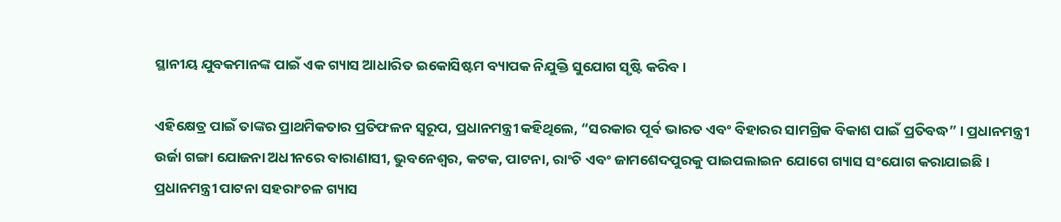ସ୍ଥାନୀୟ ଯୁବକମାନଙ୍କ ପାଇଁ ଏକ ଗ୍ୟାସ ଆଧାରିତ ଇକୋସିଷ୍ଟମ ବ୍ୟାପକ ନିଯୁକ୍ତି ସୁଯୋଗ ସୃଷ୍ଟି କରିବ ।

ଏହିକ୍ଷେତ୍ର ପାଇଁ ତାଙ୍କର ପ୍ରାଥମିକତାର ପ୍ରତିଫଳନ ସ୍ୱରୂପ, ପ୍ରଧାନମନ୍ତ୍ରୀ କହିଥିଲେ, “ସରକାର ପୂର୍ବ ଭାରତ ଏବଂ ବିହାରର ସାମଗ୍ରିକ ବିକାଶ ପାଇଁ ପ୍ରତିବଦ୍ଧ” । ପ୍ରଧାନମନ୍ତ୍ରୀ ଉର୍ଜା ଗଙ୍ଗା ଯୋଜନା ଅଧୀନରେ ବାରାଣାସୀ, ଭୁବନେଶ୍ୱର, କଟକ, ପାଟନା, ରାଂଚି ଏବଂ ଜାମଶେଦପୁରକୁ ପାଇପଲାଇନ ଯୋଗେ ଗ୍ୟାସ ସଂଯୋଗ କରାଯାଇଛି । ପ୍ରଧାନମନ୍ତ୍ରୀ ପାଟନା ସହରାଂଚଳ ଗ୍ୟାସ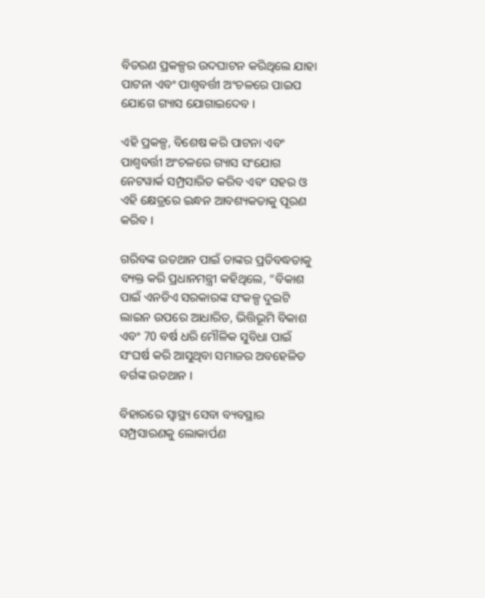ବିତରଣ ପ୍ରକଳ୍ପର ଉଦଘାଟନ କରିଥିଲେ ଯାହା ପାଟନା ଏବଂ ପାଶ୍ଵବର୍ତ୍ତୀ ଅଂଚଳରେ ପାଇପ ଯୋଗେ ଗ୍ୟାସ ଯୋଗାଇଦେବ ।

ଏହି ପ୍ରକଳ୍ପ, ବିଶେଷ କରି ପାଟନା ଏବଂ ପାଶ୍ୱବର୍ତ୍ତୀ ଅଂଚଳରେ ଗ୍ୟାସ ସଂଯୋଗ ନେଟୱାର୍କ ସମ୍ପ୍ରସାରିତ କରିବ ଏବଂ ସହର ଓ ଏହି କ୍ଷେତ୍ରରେ ଇନ୍ଧନ ଆବଶ୍ୟକତାକୁ ପୂରଣ କରିବ ।

ଗରିବଙ୍କ ଉତଥାନ ପାଇଁ ତାଙ୍କର ପ୍ରତିବଦ୍ଧତାକୁ ବ୍ୟକ୍ତ କରି ପ୍ରଧାନମନ୍ତ୍ରୀ କହିଥିଲେ, “ବିକାଶ ପାଇଁ ଏନଡିଏ ସରକାରଙ୍କ ସଂକଳ୍ପ ଦୁଇଟି ଲାଇନ ଉପରେ ଆଧାରିତ, ଭିତ୍ତିଭୂମି ବିକାଶ ଏବଂ 70 ବର୍ଷ ଧରି ମୌଳିକ ସୁବିଧା ପାଇଁ ସଂଘର୍ଷ କରି ଆସୁଥିବା ସମାଜର ଅବହେଳିତ ବର୍ଗଙ୍କ ଉତଥାନ ।

ବିହାରରେ ସ୍ୱାସ୍ଥ୍ୟ ସେବା ବ୍ୟବସ୍ଥାର ସମ୍ପ୍ରସାରଣକୁ ଲୋକାର୍ପଣ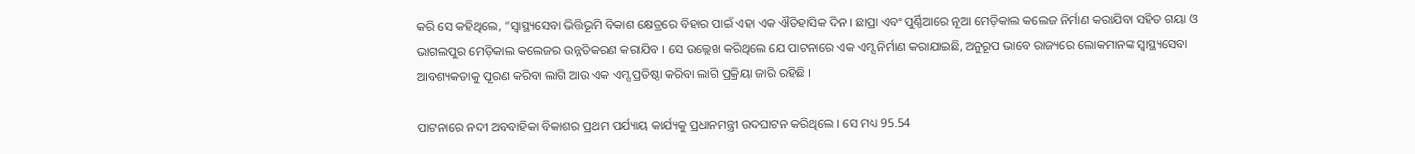କରି ସେ କହିଥିଲେ, “ସ୍ୱାସ୍ଥ୍ୟସେବା ଭିତ୍ତିଭୂମି ବିକାଶ କ୍ଷେତ୍ରରେ ବିହାର ପାଇଁ ଏହା ଏକ ଐତିହାସିକ ଦିନ । ଛାପ୍ରା ଏବଂ ପୁର୍ଣ୍ଣିଆରେ ନୂଆ ମେଡ଼ିକାଲ କଲେଜ ନିର୍ମାଣ କରାଯିବା ସହିତ ଗୟା ଓ ଭାଗଲପୁର ମେଡ଼ିକାଲ କଲେଜର ଉନ୍ନତିକରଣ କରାଯିବ । ସେ ଉଲ୍ଲେଖ କରିଥିଲେ ଯେ ପାଟନାରେ ଏକ ଏମ୍ସ ନିର୍ମାଣ କରାଯାଇଛି, ଅନୁରୂପ ଭାବେ ରାଜ୍ୟରେ ଲୋକମାନଙ୍କ ସ୍ୱାସ୍ଥ୍ୟସେବା ଆବଶ୍ୟକତାକୁ ପୂରଣ କରିବା ଲାଗି ଆଉ ଏକ ଏମ୍ସ ପ୍ରତିଷ୍ଠା କରିବା ଲାଗି ପ୍ରକ୍ରିୟା ଜାରି ରହିଛି ।

ପାଟନାରେ ନଦୀ ଅବବାହିକା ବିକାଶର ପ୍ରଥମ ପର୍ଯ୍ୟାୟ କାର୍ଯ୍ୟକୁ ପ୍ରଧାନମନ୍ତ୍ରୀ ଉଦଘାଟନ କରିଥିଲେ । ସେ ମଧ୍ୟ 95.54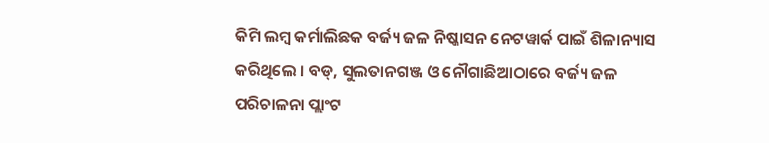କିମି ଲମ୍ବ କର୍ମାଲିଛକ ବର୍ଜ୍ୟ ଜଳ ନିଷ୍କାସନ ନେଟୱାର୍କ ପାଇଁ ଶିଳାନ୍ୟାସ କରିଥିଲେ । ବଡ୍, ସୁଲତାନଗଞ୍ଜ ଓ ନୌଗାଛିଆଠାରେ ବର୍ଜ୍ୟ ଜଳ ପରିଚାଳନା ପ୍ଲାଂଟ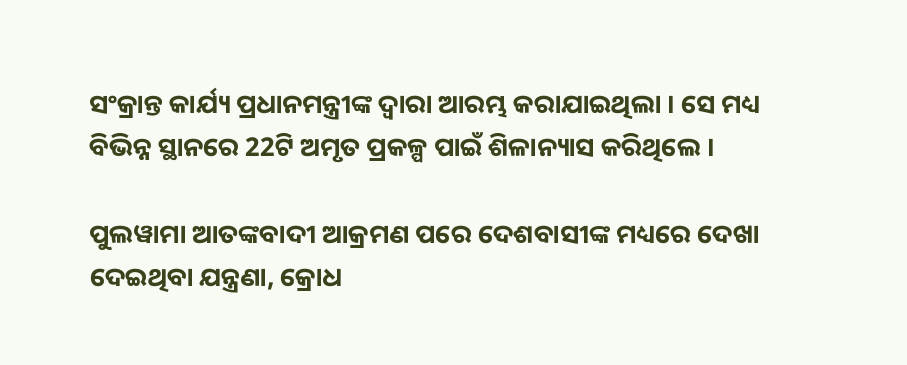ସଂକ୍ରାନ୍ତ କାର୍ଯ୍ୟ ପ୍ରଧାନମନ୍ତ୍ରୀଙ୍କ ଦ୍ୱାରା ଆରମ୍ଭ କରାଯାଇଥିଲା । ସେ ମଧ୍ୟ ବିଭିନ୍ନ ସ୍ଥାନରେ 22ଟି ଅମୃତ ପ୍ରକଳ୍ପ ପାଇଁ ଶିଳାନ୍ୟାସ କରିଥିଲେ ।

ପୁଲୱାମା ଆତଙ୍କବାଦୀ ଆକ୍ରମଣ ପରେ ଦେଶବାସୀଙ୍କ ମଧ୍ୟରେ ଦେଖା ଦେଇଥିବା ଯନ୍ତ୍ରଣା, କ୍ରୋଧ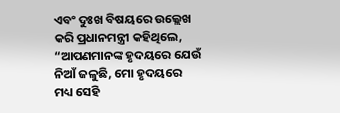ଏବଂ ଦୁଃଖ ବିଷୟରେ ଉଲ୍ଲେଖ କରି ପ୍ରଧାନମନ୍ତ୍ରୀ କହିଥିଲେ, “ଆପଣମାନଙ୍କ ହୃଦୟରେ ଯେଉଁ ନିଆଁ ଜଳୁଛି, ମୋ ହୃଦୟରେ ମଧ୍ୟ ସେହି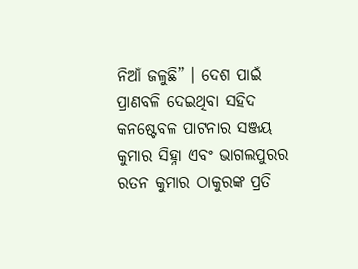ନିଆଁ ଜଳୁଛି” । ଦେଶ ପାଇଁ ପ୍ରାଣବଳି ଦେଇଥିବା ସହିଦ କନଷ୍ଟେବଳ ପାଟନାର ସଞ୍ଜୟ କୁମାର ସିହ୍ନା ଏବଂ ଭାଗଲପୁରର ରତନ କୁମାର ଠାକୁରଙ୍କ ପ୍ରତି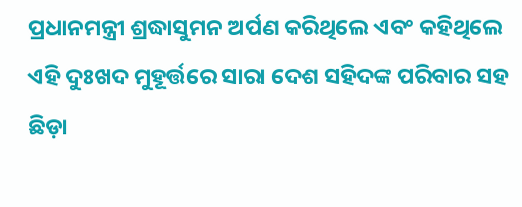ପ୍ରଧାନମନ୍ତ୍ରୀ ଶ୍ରଦ୍ଧାସୁମନ ଅର୍ପଣ କରିଥିଲେ ଏବଂ କହିଥିଲେ ଏହି ଦୁଃଖଦ ମୁହୂର୍ତ୍ତରେ ସାରା ଦେଶ ସହିଦଙ୍କ ପରିବାର ସହ ଛିଡ଼ା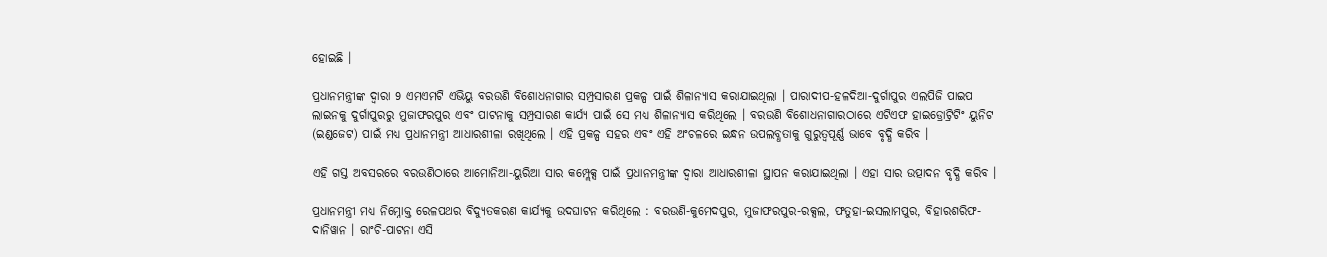ହୋଇଛି ।

ପ୍ରଧାନମନ୍ତ୍ରୀଙ୍କ ଦ୍ୱାରା 9 ଏମଏମଟି ଏଭିୟୁ ବରଉଣି ବିଶୋଧନାଗାର ସମ୍ପ୍ରସାରଣ ପ୍ରକଳ୍ପ ପାଇଁ ଶିଳାନ୍ୟାସ କରାଯାଇଥିଲା । ପାରାଦୀପ-ହଳଦିଆ-ଦୁର୍ଗାପୁର ଏଲପିଜି ପାଇପ ଲାଇନକୁ ଦୁର୍ଗାପୁରରୁ ମୁଜାଫରପୁର ଏବଂ ପାଟନାକୁ ସମ୍ପ୍ରସାରଣ କାର୍ଯ୍ୟ ପାଇଁ ସେ ମଧ୍ୟ ଶିଳାନ୍ୟାସ କରିଥିଲେ । ବରଉଣି ବିଶୋଧନାଗାରଠାରେ ଏଟିଏଫ ହାଇଡ୍ରୋଟ୍ରିଟିଂ ୟୁନିଟ (ଇଣ୍ଡଜେଟ) ପାଇଁ ମଧ୍ୟ ପ୍ରଧାନମନ୍ତ୍ରୀ ଆଧାରଶୀଳା ରଖିଥିଲେ । ଏହି ପ୍ରକଳ୍ପ ସହର ଏବଂ ଏହି ଅଂଚଳରେ ଇନ୍ଧନ ଉପଲବ୍ଧତାକୁ ଗୁରୁତ୍ୱପୂର୍ଣ୍ଣ ଭାବେ ବୃଦ୍ଧି କରିବ ।

ଏହି ଗସ୍ତ ଅବସରରେ ବରଉଣିଠାରେ ଆମୋନିଆ-ୟୁରିଆ ସାର କମ୍ପ୍ଲେକ୍ସ ପାଇଁ ପ୍ରଧାନମନ୍ତ୍ରୀଙ୍କ ଦ୍ୱାରା ଆଧାରଶୀଳା ସ୍ଥାପନ କରାଯାଇଥିଲା । ଏହା ସାର ଉତ୍ପାଦନ ବୃଦ୍ଧି କରିବ ।

ପ୍ରଧାନମନ୍ତ୍ରୀ ମଧ୍ୟ ନିମ୍ନୋକ୍ତ ରେଳପଥର ବିଦ୍ୟୁତକରଣ କାର୍ଯ୍ୟକୁ ଉଦଘାଟନ କରିଥିଲେ : ବରଉଣି-କୁମେଦପୁର, ମୁଜାଫରପୁର-ରକ୍ସଲ, ଫତୁହା-ଇସଲାମପୁର, ବିହାରଶରିଫ-ଦାନିୱାନ । ରାଂଚି-ପାଟନା ଏସି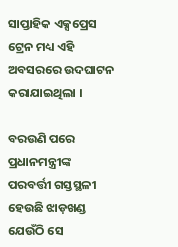ସାପ୍ତାହିକ ଏକ୍ସପ୍ରେସ ଟ୍ରେନ ମଧ୍ୟ ଏହି ଅବସରରେ ଉଦଘାଟନ କରାଯାଇଥିଲା ।

ବରଉଣି ପରେ ପ୍ରଧାନମନ୍ତ୍ରୀଙ୍କ ପରବର୍ତ୍ତୀ ଗସ୍ତସ୍ଥଳୀ ହେଉଛି ଝାଡ଼ଖଣ୍ଡ ଯେଉଁଠି ସେ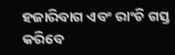ହଜାରିବାଗ ଏବଂ ରାଂଚି ଗସ୍ତ କରିବେ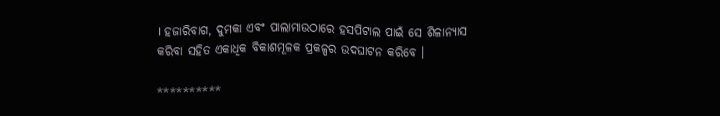। ହଜାରିବାଗ, ଦୁମକା ଏବଂ ପାଲାମାଉଠାରେ ହସପିଟାଲ ପାଇଁ ସେ ଶିଳାନ୍ୟାସ କରିବା ସହିତ ଏକାଧିକ ବିକାଶମୂଳକ ପ୍ରକଳ୍ପର ଉଦଘାଟନ କରିବେ ।

**********